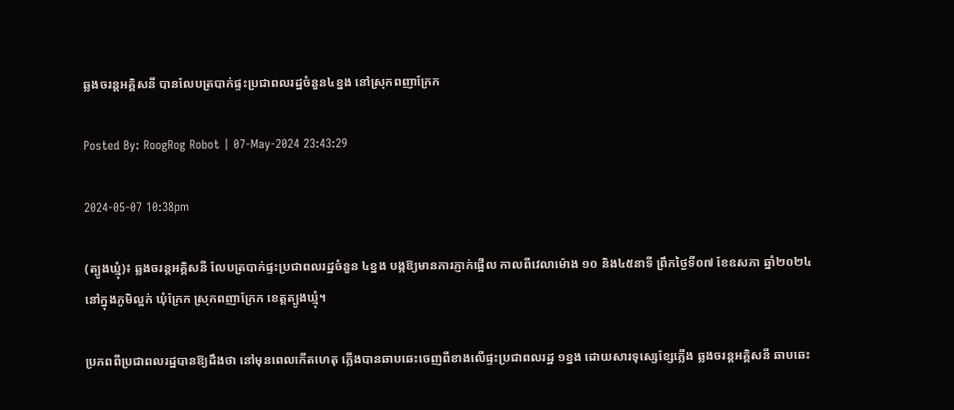ឆ្លងចរន្តអគ្គិសនី បានលែបត្របាក់ផ្ទះប្រជាពលរដ្ឋចំនួន៤ខ្នង នៅស្រុកពញាក្រែក

Posted By: RoogRog Robot | 07-May-2024 23:43:29

2024-05-07 10:38pm

(ត្បូងឃ្មុំ)៖ ឆ្លងចរន្តអគ្គិសនី លែបត្របាក់ផ្ទះប្រជាពលរដ្ឋចំនួន ៤ខ្នង បង្កឱ្យមានការភ្ញាក់ផ្អើល កាលពីវេលាម៉ោង ១០ និង៤៥នាទី ព្រឹកថ្ងៃទី០៧ ខែឧសភា ឆ្នាំ២០២៤ នៅក្នុងភូមិល្អក់ ឃុំក្រែក ស្រុកពញាក្រែក ខេត្តត្បូងឃ្មុំ។

ប្រភពពីប្រជាពលរដ្ឋបានឱ្យដឹងថា នៅមុនពេលកើតហេតុ ភ្លើងបានឆាបឆេះចេញពីខាងលើផ្ទះប្រជាពលរដ្ឋ ១ខ្នង ដោយសារទុស្សេខ្សែភ្លើង ឆ្លងចរន្តអគ្គិសនី ឆាបឆេះ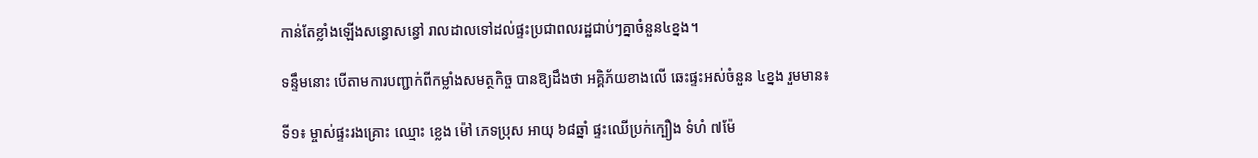កាន់តែខ្លាំងឡើងសន្ធោសន្ធៅ រាលដាលទៅដល់ផ្ទះប្រជាពលរដ្ឋជាប់ៗគ្នាចំនួន៤ខ្នង។

ទន្ទឹមនោះ បើតាមការបញ្ជាក់ពីកម្លាំងសមត្ថកិច្ច បានឱ្យដឹងថា អគ្គិភ័យខាងលើ ឆេះផ្ទះអស់ចំនួន ៤ខ្នង រួមមាន៖

ទី១៖ ម្ចាស់ផ្ទះរងគ្រោះ ឈ្មោះ ខ្លេង ម៉ៅ ភេទប្រុស អាយុ ៦៨ឆ្នាំ ផ្ទះឈើប្រក់ក្បឿង ទំហំ ៧ម៉ែ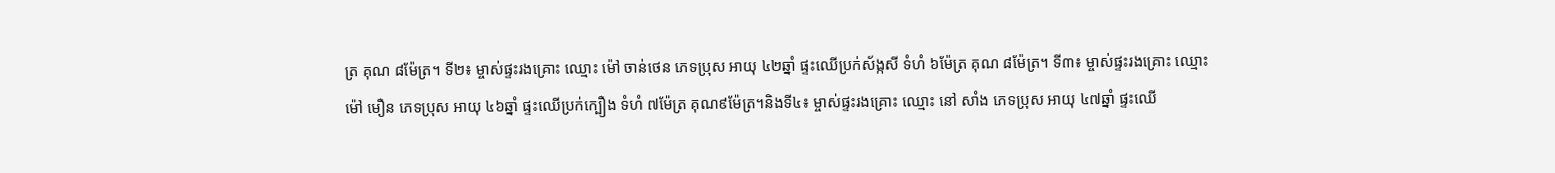ត្រ គុណ ៨ម៉ែត្រ។ ទី២៖ ម្ចាស់ផ្ទះរងគ្រោះ ឈ្មោះ ម៉ៅ ចាន់ថេន ភេទប្រុស អាយុ ៤២ឆ្នាំ ផ្ទះឈើប្រក់ស័ង្កសី ទំហំ ៦ម៉ែត្រ គុណ ៨ម៉ែត្រ។ ទី៣៖ ម្ចាស់ផ្ទះរងគ្រោះ ឈ្មោះ ម៉ៅ មឿន ភេទប្រុស អាយុ ៤៦ឆ្នាំ ផ្ទះឈើប្រក់ក្បឿង ទំហំ ៧ម៉ែត្រ គុណ៩ម៉ែត្រ។និងទី៤៖ ម្ចាស់ផ្ទះរងគ្រោះ ឈ្មោះ នៅ សាំង ភេទប្រុស អាយុ ៤៧ឆ្នាំ ផ្ទះឈើ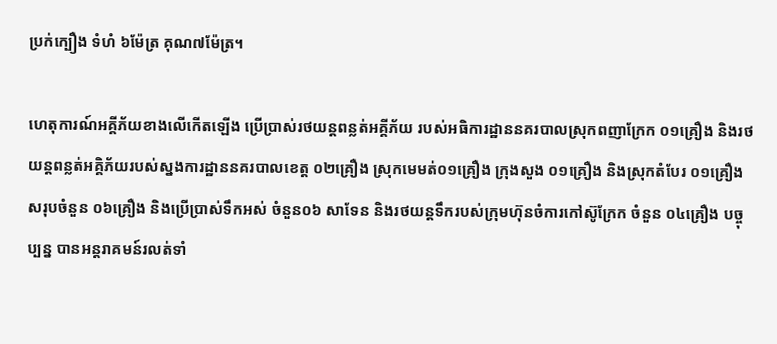ប្រក់ក្បឿង ទំហំ ៦ម៉ែត្រ គុណ៧ម៉ែត្រ។

ហេតុការណ៍អគ្គីភ័យខាងលើកើតឡើង ប្រើប្រាស់រថយន្តពន្លត់អគ្គីភ័យ របស់អធិការដ្ឋាននគរបាលស្រុកពញាក្រែក ០១គ្រឿង និងរថយន្តពន្លត់អគ្គិភ័យរបស់ស្នងការដ្ឋាននគរបាលខេត្ត ០២គ្រឿង ស្រុកមេមត់០១គ្រឿង ក្រុងសួង ០១គ្រឿង និងស្រុកតំបែរ ០១គ្រឿង សរុបចំនួន ០៦គ្រឿង និងប្រើប្រាស់ទឹកអស់ ចំនួន០៦ សាទែន និងរថយន្តទឹករបស់ក្រុមហ៊ុនចំការកៅស៊ូក្រែក ចំនួន ០៤គ្រឿង បច្ចុប្បន្ន បានអន្តរាគមន៍រលត់ទាំ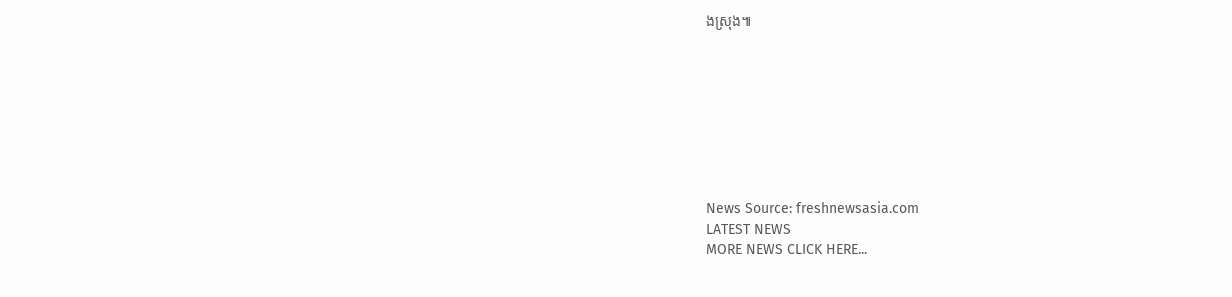ងស្រុង៕








News Source: freshnewsasia.com
LATEST NEWS
MORE NEWS CLICK HERE...